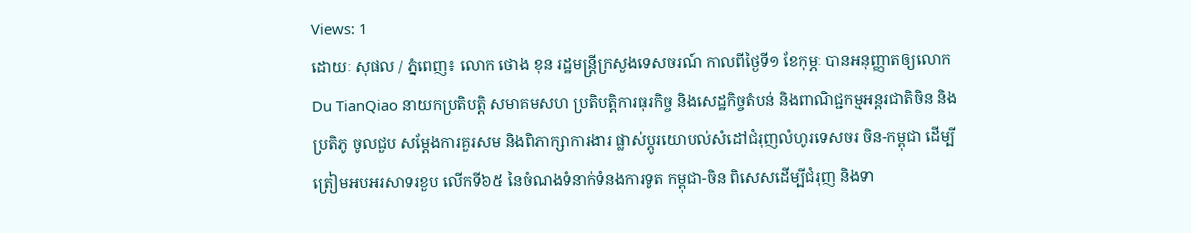Views: 1
ដោយៈ សុផល / ភ្នំពេញ៖ លោក ថោង ខុន រដ្ឋមន្ត្រីក្រសួងទេសចរណ៍ កាលពីថ្ងៃទី១ ខែកុម្ភៈ បានអនុញ្ញាតឲ្យលោក Du TianQiao នាយកប្រតិបត្តិ សមាគមសហ ប្រតិបត្តិការធុរកិច្ច និងសេដ្ឋកិច្ចតំបន់ និងពាណិជ្ជកម្មអន្តរជាតិចិន និងប្រតិភូ ចូលជួប សម្តែងការគួរសម និងពិភាក្សាការងារ ផ្លាស់ប្តូរយោបល់សំដៅជំរុញលំហូរទេសចរ ចិន-កម្ពុជា ដើម្បីត្រៀមអបអរសាទរខួប លើកទី៦៥ នៃចំណងទំនាក់ទំនងការទូត កម្ពុជា-ចិន ពិសេសដើម្បីជំរុញ និងទា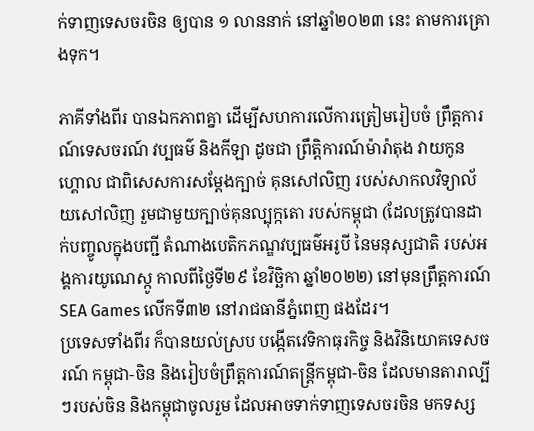ក់ទាញទេសចរចិន ឲ្យបាន ១ លាននាក់ នៅឆ្នាំ២០២៣ នេះ តាមការគ្រោងទុក។

ភាគីទាំងពីរ បានឯកភាពគ្នា ដើម្បីសហការលើការត្រៀមរៀបចំ ព្រឹត្តការណ៍ទេសចរណ៍ វប្បធម៌ និងកីឡា ដូចជា ព្រឹត្តិការណ៍ម៉ារ៉ាតុង វាយកូនហ្គោល ជាពិសេសការសម្តែងក្បាច់ គុនសៅលិញ របស់សាកលវិទ្យាល័យសៅលិញ រួមជាមួយក្បាច់គុនល្បុក្កតោ របស់កម្ពុជា (ដែលត្រូវបានដាក់បញ្ចូលក្នុងបញ្ជី តំណាងបេតិកភណ្ឌវប្បធម៌អរូបី នៃមនុស្សជាតិ របស់អង្គការយូណេស្កូ កាលពីថ្ងៃទី២៩ ខែវិច្ឆិកា ឆ្នាំ២០២២) នៅមុនព្រឹត្តការណ៍ SEA Games លើកទី៣២ នៅរាជធានីភ្នំពេញ ផងដែរ។
ប្រទេសទាំងពីរ ក៏បានយល់ស្រប បង្កើតវេទិកាធុរកិច្ច និងវិនិយោគទេសចរណ៍ កម្ពុជា-ចិន និងរៀបចំព្រឹត្តការណ៍តន្ត្រីកម្ពុជា-ចិន ដែលមានតារាល្បីៗរបស់ចិន និងកម្ពុជាចូលរួម ដែលអាចទាក់ទាញទេសចរចិន មកទស្ស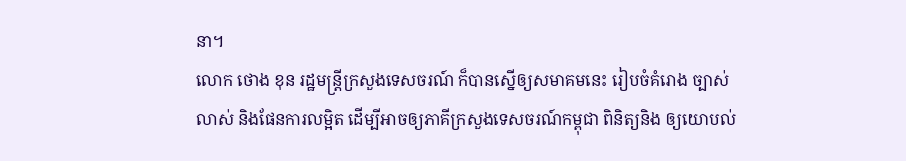នា។
លោក ថោង ខុន រដ្ឋមន្ត្រីក្រសួងទេសចរណ៍ ក៏បានស្នើឲ្យសមាគមនេះ រៀបចំគំរោង ច្បាស់លាស់ និងផែនការលម្អិត ដើម្បីអាចឲ្យភាគីក្រសួងទេសចរណ៍កម្ពុជា ពិនិត្យនិង ឲ្យយោបល់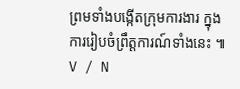ព្រមទាំងបង្កើតក្រុមការងារ ក្នុងការរៀបចំព្រឹត្តការណ៍ទាំងនេះ ៕ V / N